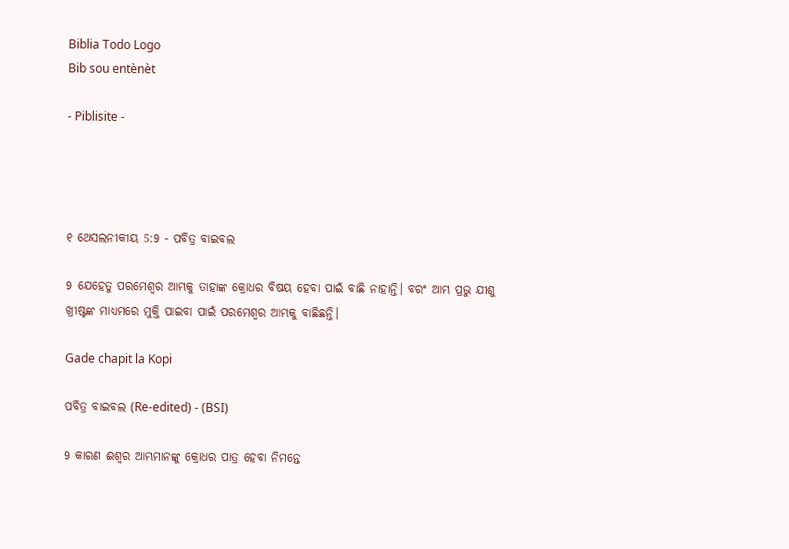Biblia Todo Logo
Bib sou entènèt

- Piblisite -




୧ ଥେସଲନୀକୀୟ 5:9 - ପବିତ୍ର ବାଇବଲ

9 ଯେହେତୁ ପରମେଶ୍ୱର ଆମ୍ଭକୁ ତାହାଙ୍କ କ୍ରୋଧର ବିଷୟ ହେବା ପାଇଁ ବାଛି ନାହାନ୍ତି। ବରଂ ଆମ୍ଭ ପ୍ରଭୁ ଯୀଶୁ ଖ୍ରୀଷ୍ଟଙ୍କ ମାଧ୍ୟମରେ ମୁକ୍ତି ପାଇବା ପାଇଁ ପରମେଶ୍ୱର ଆମ୍ଭକୁ ବାଛିଛନ୍ତି।

Gade chapit la Kopi

ପବିତ୍ର ବାଇବଲ (Re-edited) - (BSI)

9 କାରଣ ଈଶ୍ଵର ଆମ୍ଭମାନଙ୍କୁ କ୍ରୋଧର ପାତ୍ର ହେବା ନିମନ୍ତେ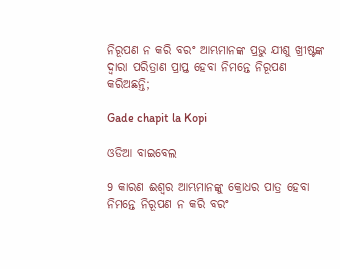ନିରୂପଣ ନ କରି ବରଂ ଆମ୍ଭମାନଙ୍କ ପ୍ରଭୁ ଯୀଶୁ ଖ୍ରୀଷ୍ଟଙ୍କ ଦ୍ଵାରା ପରିତ୍ରାଣ ପ୍ରାପ୍ତ ହେବା ନିମନ୍ତେ ନିରୂପଣ କରିଅଛନ୍ତି;

Gade chapit la Kopi

ଓଡିଆ ବାଇବେଲ

9 କାରଣ ଈଶ୍ୱର ଆମ୍ଭମାନଙ୍କୁ କ୍ରୋଧର ପାତ୍ର ହେବା ନିମନ୍ତେ ନିରୂପଣ ନ କରି ବରଂ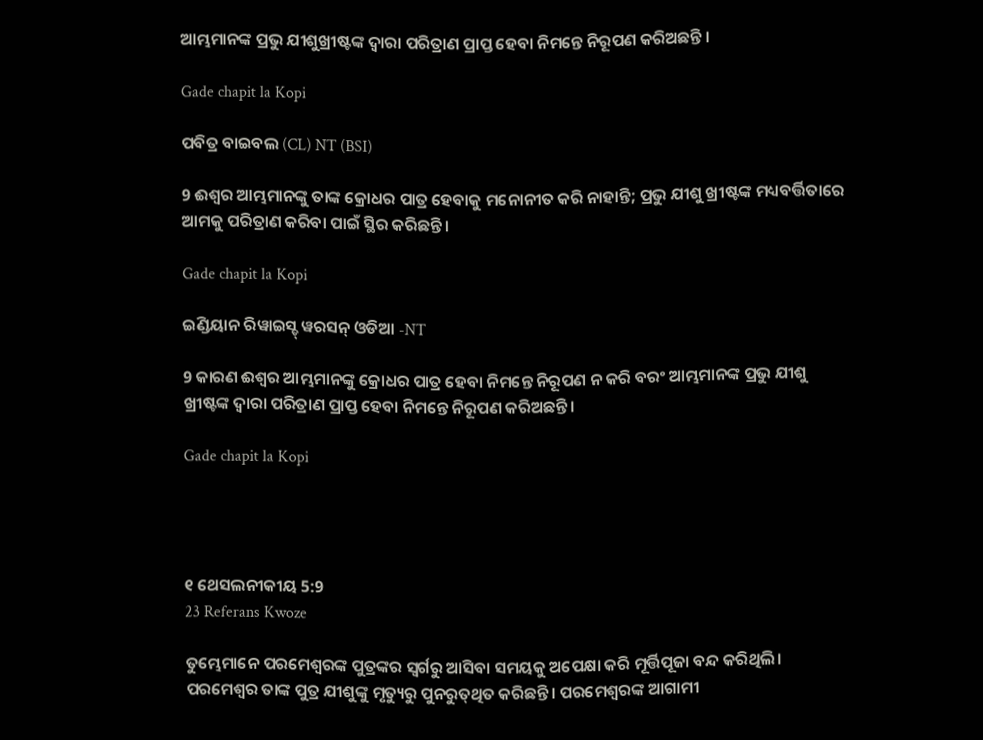ଆମ୍ଭମାନଙ୍କ ପ୍ରଭୁ ଯୀଶୁଖ୍ରୀଷ୍ଟଙ୍କ ଦ୍ୱାରା ପରିତ୍ରାଣ ପ୍ରାପ୍ତ ହେବା ନିମନ୍ତେ ନିରୂପଣ କରିଅଛନ୍ତି ।

Gade chapit la Kopi

ପବିତ୍ର ବାଇବଲ (CL) NT (BSI)

9 ଈଶ୍ୱର ଆମ୍ଭମାନଙ୍କୁ ତାଙ୍କ କ୍ରୋଧର ପାତ୍ର ହେବାକୁ ମନୋନୀତ କରି ନାହାନ୍ତି; ପ୍ରଭୁ ଯୀଶୁ ଖ୍ରୀଷ୍ଟଙ୍କ ମଧ୍ୟବର୍ତ୍ତିତାରେ ଆମକୁ ପରିତ୍ରାଣ କରିବା ପାଇଁ ସ୍ଥିର କରିଛନ୍ତି।

Gade chapit la Kopi

ଇଣ୍ଡିୟାନ ରିୱାଇସ୍ଡ୍ ୱରସନ୍ ଓଡିଆ -NT

9 କାରଣ ଈଶ୍ବର ଆମ୍ଭମାନଙ୍କୁ କ୍ରୋଧର ପାତ୍ର ହେବା ନିମନ୍ତେ ନିରୂପଣ ନ କରି ବରଂ ଆମ୍ଭମାନଙ୍କ ପ୍ରଭୁ ଯୀଶୁ ଖ୍ରୀଷ୍ଟଙ୍କ ଦ୍ୱାରା ପରିତ୍ରାଣ ପ୍ରାପ୍ତ ହେବା ନିମନ୍ତେ ନିରୂପଣ କରିଅଛନ୍ତି।

Gade chapit la Kopi




୧ ଥେସଲନୀକୀୟ 5:9
23 Referans Kwoze

ତୁମ୍ଭେମାନେ ପରମେଶ୍ୱରଙ୍କ ପୁତ୍ରଙ୍କର ସ୍ୱର୍ଗରୁ ଆସିବା ସମୟକୁ ଅପେକ୍ଷା କରି ମୂର୍ତ୍ତିପୂଜା ବନ୍ଦ କରିଥିଲି। ପରମେଶ୍ୱର ତାଙ୍କ ପୁତ୍ର ଯୀଶୁଙ୍କୁ ମୃତ୍ୟୁରୁ ପୁନରୁ‌ତ୍‌‌ଥିତ କରିଛନ୍ତି। ପରମେଶ୍ୱରଙ୍କ ଆଗାମୀ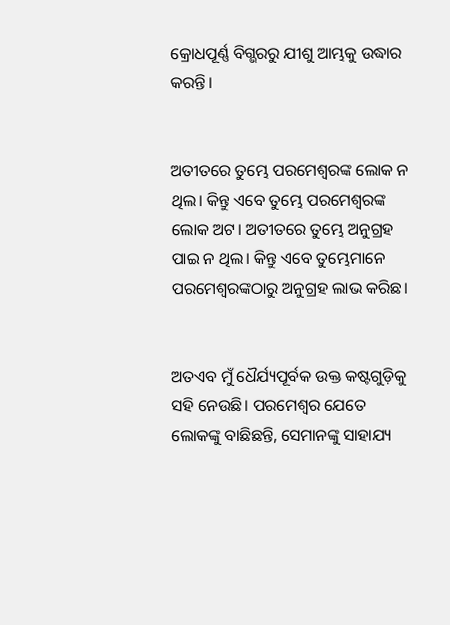କ୍ରୋଧପୂର୍ଣ୍ଣ ବିଗ୍ଭରରୁ ଯୀଶୁ ଆମ୍ଭକୁ ଉଦ୍ଧାର କରନ୍ତି।


ଅତୀତରେ ତୁମ୍ଭେ ପରମେଶ୍ୱରଙ୍କ ଲୋକ ନ ଥିଲ। କିନ୍ତୁ ଏବେ ତୁମ୍ଭେ ପରମେଶ୍ୱରଙ୍କ ଲୋକ ଅଟ। ଅତୀତରେ ତୁମ୍ଭେ ଅନୁଗ୍ରହ ପାଇ ନ ଥିଲ। କିନ୍ତୁ ଏବେ ତୁମ୍ଭେମାନେ ପରମେଶ୍ୱରଙ୍କଠାରୁ ଅନୁଗ୍ରହ ଲାଭ କରିଛ।


ଅତଏବ ମୁଁ ଧୈର୍ଯ୍ୟପୂର୍ବକ ଉକ୍ତ କଷ୍ଟଗୁଡ଼ିକୁ ସହି ନେଉଛି। ପରମେଶ୍ୱର ଯେତେ ଲୋକଙ୍କୁ ବାଛିଛନ୍ତି, ସେମାନଙ୍କୁ ସାହାଯ୍ୟ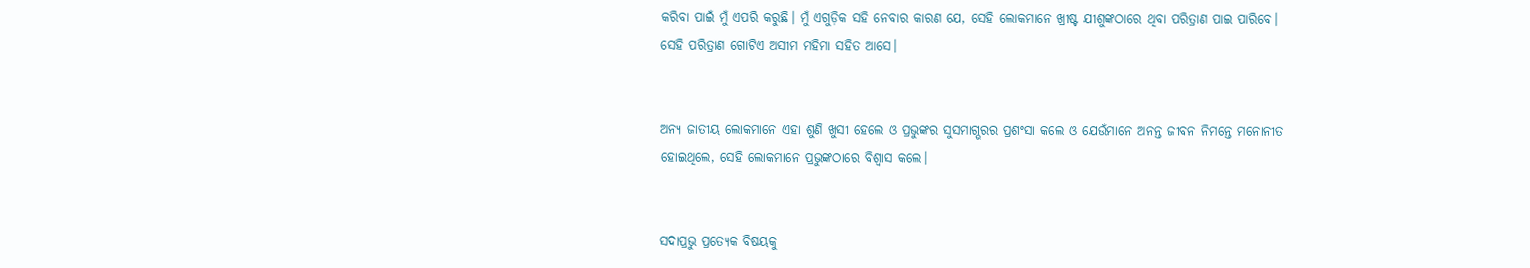କରିବା ପାଇଁ ମୁଁ ଏପରି କରୁଛି। ମୁଁ ଏଗୁଡ଼ିକ ସହି ନେବାର କାରଣ ଯେ, ସେହି ଲୋକମାନେ ଖ୍ରୀଷ୍ଟ ଯୀଶୁଙ୍କଠାରେ ଥିବା ପରିତ୍ରାଣ ପାଇ ପାରିବେ। ସେହି ପରିତ୍ରାଣ ଗୋଟିଏ ଅସୀମ ମହିମା ସହିତ ଆସେ।


ଅନ୍ୟ ଜାତୀୟ ଲୋକମାନେ ଏହା ଶୁଣି ଖୁସୀ ହେଲେ ଓ ପ୍ରଭୁଙ୍କର ସୁସମାଗ୍ଭରର ପ୍ରଶଂସା କଲେ ଓ ଯେଉଁମାନେ ଅନନ୍ତ ଜୀବନ ନିମନ୍ତେ ମନୋନୀତ ହୋଇଥିଲେ, ସେହି ଲୋକମାନେ ପ୍ରଭୁଙ୍କଠାରେ ବିଶ୍ୱାସ କଲେ।


ସଦାପ୍ରଭୁ ପ୍ରତ୍ୟେକ ବିଷୟକୁ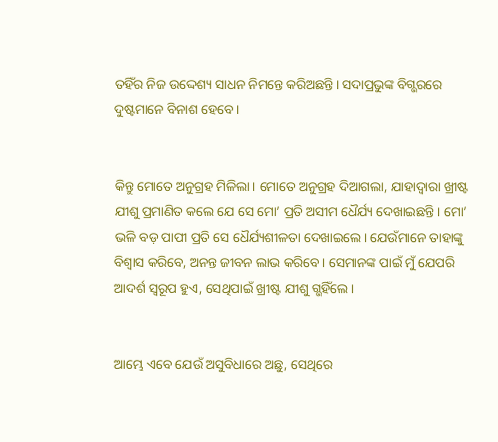ତହିଁର ନିଜ ଉଦ୍ଦେଶ୍ୟ ସାଧନ ନିମନ୍ତେ କରିଅଛନ୍ତି। ସଦାପ୍ରଭୁଙ୍କ ବିଗ୍ଭରରେ ଦୁଷ୍ଟମାନେ ବିନାଶ ହେବେ।


କିନ୍ତୁ ମୋତେ ଅନୁଗ୍ରହ ମିଳିଲା। ମୋତେ ଅନୁଗ୍ରହ ଦିଆଗଲା, ଯାହାଦ୍ୱାରା ଖ୍ରୀଷ୍ଟ ଯୀଶୁ ପ୍ରମାଣିତ କଲେ ଯେ ସେ ମୋ’ ପ୍ରତି ଅସୀମ ଧୈର୍ଯ୍ୟ ଦେଖାଇଛନ୍ତି। ମୋ’ ଭଳି ବଡ଼ ପାପୀ ପ୍ରତି ସେ ଧୈର୍ଯ୍ୟଶୀଳତା ଦେଖାଇଲେ। ଯେଉଁମାନେ ତାହାଙ୍କୁ ବିଶ୍ୱାସ କରିବେ, ଅନନ୍ତ ଜୀବନ ଲାଭ କରିବେ। ସେମାନଙ୍କ ପାଇଁ ମୁଁ ଯେପରି ଆଦର୍ଶ ସ୍ୱରୂପ ହୁଏ, ସେଥିପାଇଁ ଖ୍ରୀଷ୍ଟ ଯୀଶୁ ଗ୍ଭହିଁଲେ।


ଆମ୍ଭେ ଏବେ ଯେଉଁ ଅସୁବିଧାରେ ଅଛୁ, ସେଥିରେ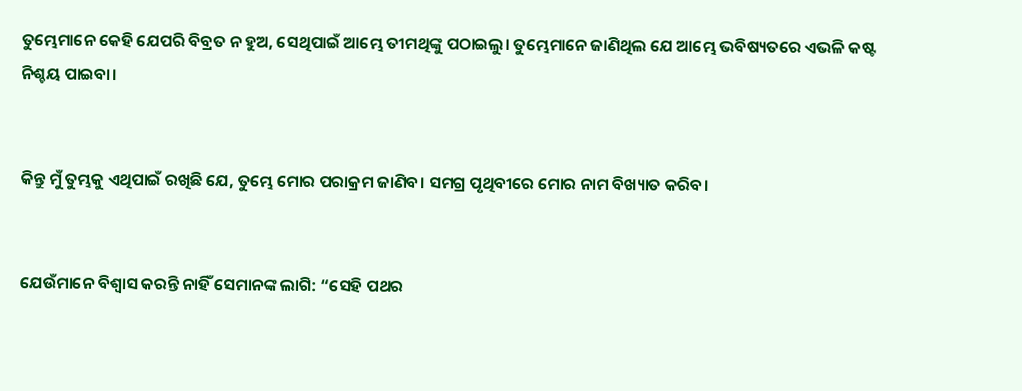ତୁମ୍ଭେମାନେ କେହି ଯେପରି ବିବ୍ରତ ନ ହୁଅ, ସେଥିପାଇଁ ଆମ୍ଭେ ତୀମଥିଙ୍କୁ ପଠାଇଲୁ। ତୁମ୍ଭେମାନେ ଜାଣିଥିଲ ଯେ ଆମ୍ଭେ ଭବିଷ୍ୟତରେ ଏଭଳି କଷ୍ଟ ନିଶ୍ଚୟ ପାଇବା।


କିନ୍ତୁ ମୁଁ ତୁମ୍ଭକୁ ଏଥିପାଇଁ ରଖିଛି ଯେ, ତୁମ୍ଭେ ମୋର ପରାକ୍ରମ ଜାଣିବ। ସମଗ୍ର ପୃଥିବୀରେ ମୋର ନାମ ବିଖ୍ୟାତ କରିବ।


ଯେଉଁମାନେ ବିଶ୍ୱାସ କରନ୍ତି ନାହିଁ ସେମାନଙ୍କ ଲାଗି: “ସେହି ପଥର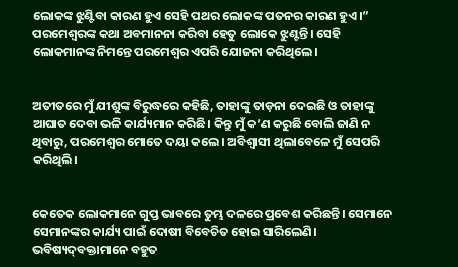ଲୋକଙ୍କ ଝୁଣ୍ଟିବା କାରଣ ହୁଏ ସେହି ପଥର ଲୋକଙ୍କ ପତନର କାରଣ ହୁଏ।” ପରମେଶ୍ୱରଙ୍କ କଥା ଅବମାନନା କରିବା ହେତୁ ଲୋକେ ଝୁଣ୍ଟନ୍ତି। ସେହି ଲୋକମାନଙ୍କ ନିମନ୍ତେ ପରମେଶ୍ୱର ଏପରି ଯୋଜନା କରିଥିଲେ।


ଅତୀତରେ ମୁଁ ଯୀଶୁଙ୍କ ବିରୁଦ୍ଧରେ କହିଛି, ତାହାଙ୍କୁ ତାଡ଼ନା ଦେଇଛି ଓ ତାହାଙ୍କୁ ଆଘାତ ଦେବା ଭଳି କାର୍ଯ୍ୟମାନ କରିଛି। କିନ୍ତୁ ମୁଁ କ’ଣ କରୁଛି ବୋଲି ଜାଣି ନ ଥିବାରୁ, ପରମେଶ୍ୱର ମୋତେ ଦୟା କଲେ। ଅବିଶ୍ୱାସୀ ଥିଲାବେଳେ ମୁଁ ସେପରି କରିଥିଲି।


କେତେକ ଲୋକମାନେ ଗୁପ୍ତ ଭାବରେ ତୁମ୍ଭ ଦଳରେ ପ୍ରବେଶ କରିଛନ୍ତି। ସେମାନେ ସେମାନଙ୍କର କାର୍ଯ୍ୟ ପାଇଁ ଦୋଷୀ ବିବେଚିତ ହୋଇ ସାରିଲେଣି। ଭବିଷ୍ୟ‌‌ଦ୍‌‌‌‌ବକ୍ତାମାନେ ବହୁତ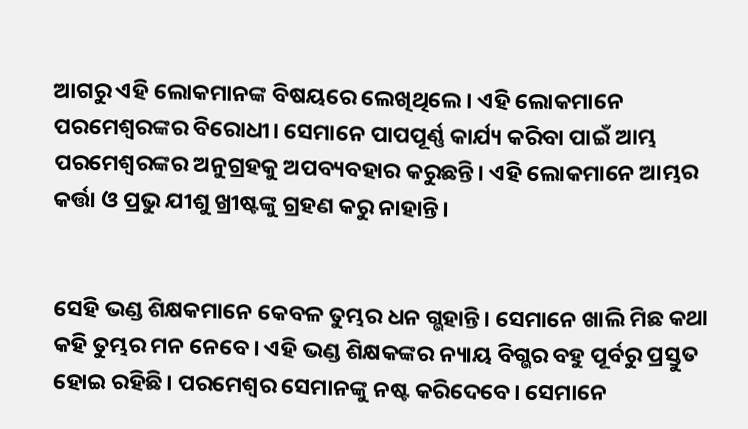ଆଗରୁ ଏହି ଲୋକମାନଙ୍କ ବିଷୟରେ ଲେଖିଥିଲେ। ଏହି ଲୋକମାନେ ପରମେଶ୍ୱରଙ୍କର ବିରୋଧୀ। ସେମାନେ ପାପପୂର୍ଣ୍ଣ କାର୍ଯ୍ୟ କରିବା ପାଇଁ ଆମ୍ଭ ପରମେଶ୍ୱରଙ୍କର ଅନୁଗ୍ରହକୁ ଅପବ୍ୟବହାର କରୁଛନ୍ତି। ଏହି ଲୋକମାନେ ଆମ୍ଭର କର୍ତ୍ତା ଓ ପ୍ରଭୁ ଯୀଶୁ ଖ୍ରୀଷ୍ଟଙ୍କୁ ଗ୍ରହଣ କରୁ ନାହାନ୍ତି।


ସେହି ଭଣ୍ଡ ଶିକ୍ଷକମାନେ କେବଳ ତୁମ୍ଭର ଧନ ଗ୍ଭହାନ୍ତି। ସେମାନେ ଖାଲି ମିଛ କଥା କହି ତୁମ୍ଭର ମନ ନେବେ। ଏହି ଭଣ୍ଡ ଶିକ୍ଷକଙ୍କର ନ୍ୟାୟ ବିଗ୍ଭର ବହୁ ପୂର୍ବରୁ ପ୍ରସ୍ତୁତ ହୋଇ ରହିଛି। ପରମେଶ୍ୱର ସେମାନଙ୍କୁ ନଷ୍ଟ କରିଦେବେ। ସେମାନେ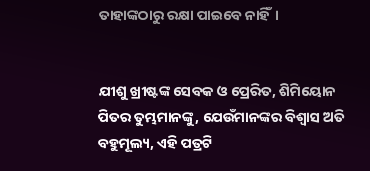ତାହାଙ୍କଠାରୁ ରକ୍ଷା ପାଇବେ ନାହିଁ।


ଯୀଶୁ ଖ୍ରୀଷ୍ଟଙ୍କ ସେବକ ଓ ପ୍ରେରିତ, ଶିମିୟୋନ ପିତର ତୁମ୍ଭମାନଙ୍କୁ, ଯେଉଁମାନଙ୍କର ବିଶ୍ୱାସ ଅତି ବହୁମୂଲ୍ୟ, ଏହି ପତ୍ରଟି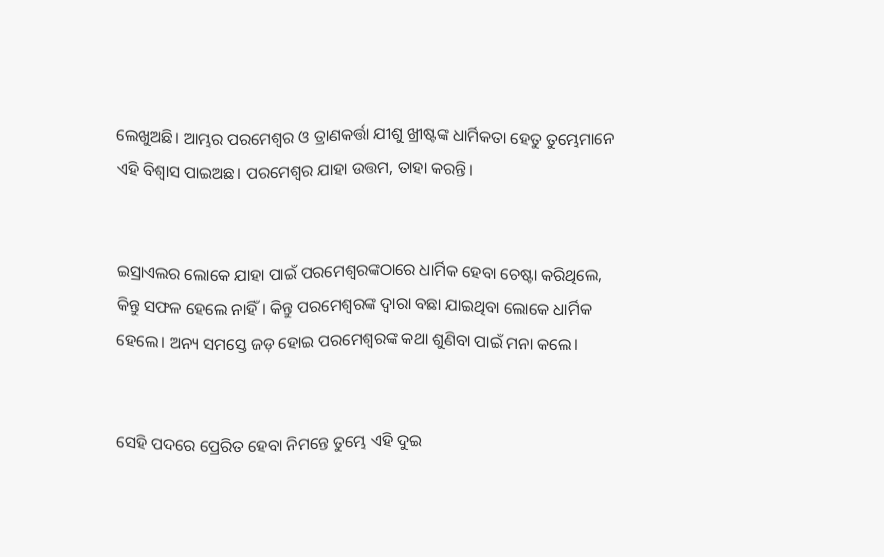ଲେଖୁଅଛି। ଆମ୍ଭର ପରମେଶ୍ୱର ଓ ତ୍ରାଣକର୍ତ୍ତା ଯୀଶୁ ଖ୍ରୀଷ୍ଟଙ୍କ ଧାର୍ମିକତା ହେତୁ ତୁମ୍ଭେମାନେ ଏହି ବିଶ୍ୱାସ ପାଇଅଛ। ପରମେଶ୍ୱର ଯାହା ଉତ୍ତମ, ତାହା କରନ୍ତି।


ଇସ୍ରାଏଲର ଲୋକେ ଯାହା ପାଇଁ ପରମେଶ୍ୱରଙ୍କଠାରେ ଧାର୍ମିକ ହେବା ଚେଷ୍ଟା କରିଥିଲେ, କିନ୍ତୁ ସଫଳ ହେଲେ ନାହିଁ। କିନ୍ତୁ ପରମେଶ୍ୱରଙ୍କ ଦ୍ୱାରା ବଛା ଯାଇଥିବା ଲୋକେ ଧାର୍ମିକ ହେଲେ। ଅନ୍ୟ ସମସ୍ତେ ଜଡ଼ ହୋଇ ପରମେଶ୍ୱରଙ୍କ କଥା ଶୁଣିବା ପାଇଁ ମନା କଲେ।


ସେହି ପଦରେ ପ୍ରେରିତ ହେବା ନିମନ୍ତେ ତୁମ୍ଭେ ଏହି ଦୁଇ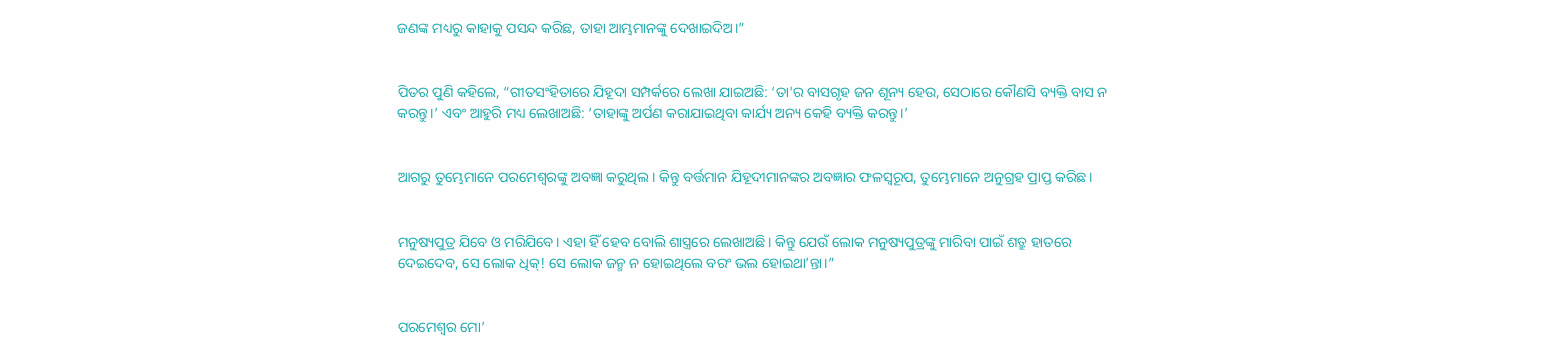ଜଣଙ୍କ ମଧ୍ୟରୁ କାହାକୁ ପସନ୍ଦ କରିଛ, ତାହା ଆମ୍ଭମାନଙ୍କୁ ଦେଖାଇଦିଅ।”


ପିତର ପୁଣି କହିଲେ, “ଗୀତସଂହିତାରେ ଯିହୂଦା ସମ୍ପର୍କରେ ଲେଖା ଯାଇଅଛି: ‘ତା'ର ବାସଗୃହ ଜନ ଶୂନ୍ୟ ହେଉ, ସେଠାରେ କୌଣସି ବ୍ୟକ୍ତି ବାସ ନ କରନ୍ତୁ।’ ଏବଂ ଆହୁରି ମଧ୍ୟ ଲେଖାଅଛି: ‘ତାହାଙ୍କୁ ଅର୍ପଣ କରାଯାଇଥିବା କାର୍ଯ୍ୟ ଅନ୍ୟ କେହି ବ୍ୟକ୍ତି କରନ୍ତୁ।’


ଆଗରୁ ତୁମ୍ଭେମାନେ ପରମେଶ୍ୱରଙ୍କୁ ଅବଜ୍ଞା କରୁଥିଲ। କିନ୍ତୁ ବର୍ତ୍ତମାନ ଯିହୂଦୀମାନଙ୍କର ଅବଜ୍ଞାର ଫଳସ୍ୱରୂପ, ତୁମ୍ଭେମାନେ ଅନୁଗ୍ରହ ପ୍ରାପ୍ତ କରିଛ।


ମନୁଷ୍ୟପୁତ୍ର ଯିବେ ଓ ମରିଯିବେ। ଏହା ହିଁ ହେବ ବୋଲି ଶାସ୍ତ୍ରରେ ଲେଖାଅଛି। କିନ୍ତୁ ଯେଉଁ ଲୋକ ମନୁଷ୍ୟପୁତ୍ରଙ୍କୁ ମାରିବା ପାଇଁ ଶତ୍ରୁ ହାତରେ ଦେଇଦେବ, ସେ ଲୋକ ଧିକ୍! ସେ ଲୋକ ଜନ୍ମ ନ ହୋଇଥିଲେ ବରଂ ଭଲ ହୋଇଥା’ନ୍ତା।”


ପରମେଶ୍ୱର ମୋ’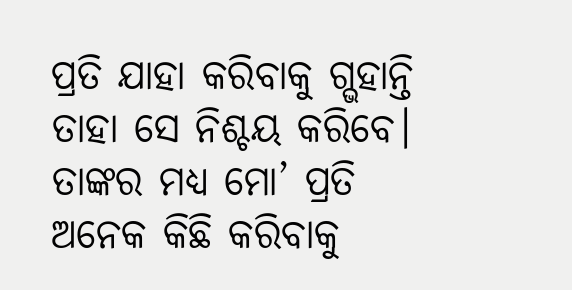ପ୍ରତି ଯାହା କରିବାକୁ ଗ୍ଭହାନ୍ତି ତାହା ସେ ନିଶ୍ଚୟ କରିବେ। ତାଙ୍କର ମଧ୍ୟ ମୋ’ ପ୍ରତି ଅନେକ କିଛି କରିବାକୁ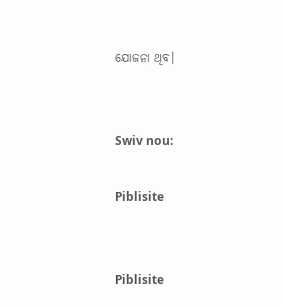ଯୋଜନା ଥିବ।


Swiv nou:

Piblisite


Piblisite